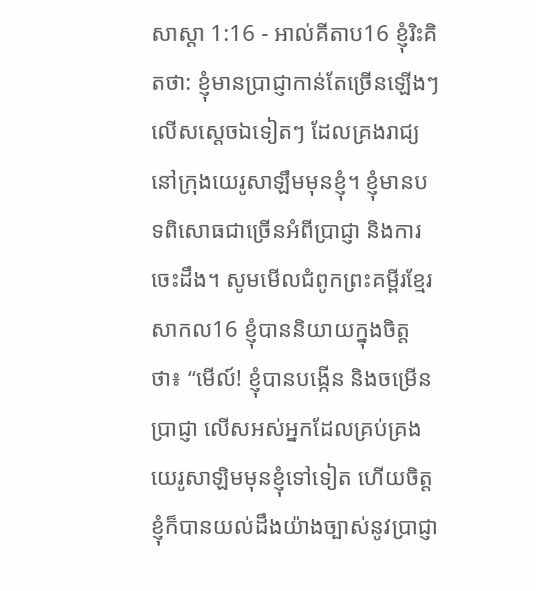សាស្តា 1:16 - អាល់គីតាប16 ខ្ញុំរិះគិតថា: ខ្ញុំមានប្រាជ្ញាកាន់តែច្រើនឡើងៗ លើសស្ដេចឯទៀតៗ ដែលគ្រងរាជ្យនៅក្រុងយេរូសាឡឹមមុនខ្ញុំ។ ខ្ញុំមានបទពិសោធជាច្រើនអំពីប្រាជ្ញា និងការចេះដឹង។ សូមមើលជំពូកព្រះគម្ពីរខ្មែរសាកល16 ខ្ញុំបាននិយាយក្នុងចិត្តថា៖ “មើល៍! ខ្ញុំបានបង្កើន និងចម្រើនប្រាជ្ញា លើសអស់អ្នកដែលគ្រប់គ្រងយេរូសាឡិមមុនខ្ញុំទៅទៀត ហើយចិត្តខ្ញុំក៏បានយល់ដឹងយ៉ាងច្បាស់នូវប្រាជ្ញា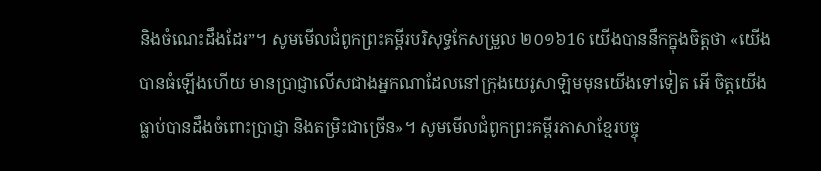និងចំណេះដឹងដែរ”។ សូមមើលជំពូកព្រះគម្ពីរបរិសុទ្ធកែសម្រួល ២០១៦16 យើងបាននឹកក្នុងចិត្តថា «យើងបានធំឡើងហើយ មានប្រាជ្ញាលើសជាងអ្នកណាដែលនៅក្រុងយេរូសាឡិមមុនយើងទៅទៀត អើ ចិត្តយើងធ្លាប់បានដឹងចំពោះប្រាជ្ញា និងតម្រិះជាច្រើន»។ សូមមើលជំពូកព្រះគម្ពីរភាសាខ្មែរបច្ចុ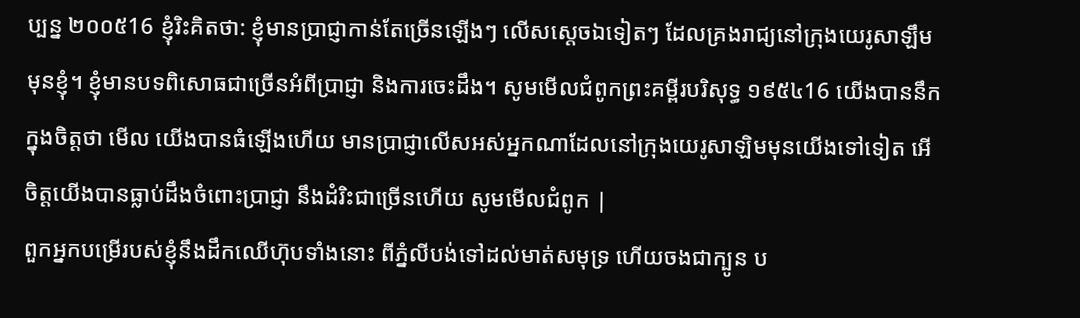ប្បន្ន ២០០៥16 ខ្ញុំរិះគិតថា: ខ្ញុំមានប្រាជ្ញាកាន់តែច្រើនឡើងៗ លើសស្ដេចឯទៀតៗ ដែលគ្រងរាជ្យនៅក្រុងយេរូសាឡឹមមុនខ្ញុំ។ ខ្ញុំមានបទពិសោធជាច្រើនអំពីប្រាជ្ញា និងការចេះដឹង។ សូមមើលជំពូកព្រះគម្ពីរបរិសុទ្ធ ១៩៥៤16 យើងបាននឹកក្នុងចិត្តថា មើល យើងបានធំឡើងហើយ មានប្រាជ្ញាលើសអស់អ្នកណាដែលនៅក្រុងយេរូសាឡិមមុនយើងទៅទៀត អើ ចិត្តយើងបានធ្លាប់ដឹងចំពោះប្រាជ្ញា នឹងដំរិះជាច្រើនហើយ សូមមើលជំពូក |
ពួកអ្នកបម្រើរបស់ខ្ញុំនឹងដឹកឈើហ៊ុបទាំងនោះ ពីភ្នំលីបង់ទៅដល់មាត់សមុទ្រ ហើយចងជាក្បូន ប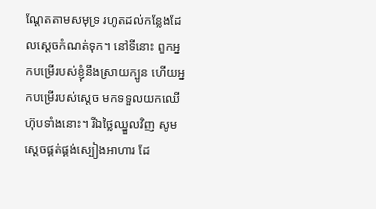ណ្តែតតាមសមុទ្រ រហូតដល់កន្លែងដែលស្តេចកំណត់ទុក។ នៅទីនោះ ពួកអ្នកបម្រើរបស់ខ្ញុំនឹងស្រាយក្បូន ហើយអ្នកបម្រើរបស់ស្តេច មកទទួលយកឈើហ៊ុបទាំងនោះ។ រីឯថ្លៃឈ្នួលវិញ សូមស្តេចផ្គត់ផ្គង់ស្បៀងអាហារ ដែ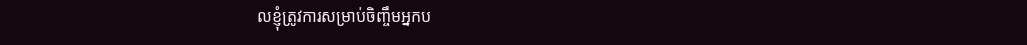លខ្ញុំត្រូវការសម្រាប់ចិញ្ចឹមអ្នកប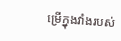ម្រើក្នុងវាំងរបស់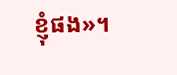ខ្ញុំផង»។